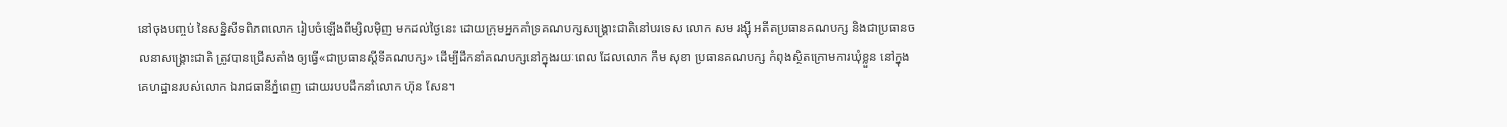នៅចុងបញ្ចប់ នៃសន្និសីទពិភពលោក រៀបចំឡើងពីម្សិលម៉ិញ មកដល់ថ្ងៃនេះ ដោយក្រុមអ្នកគាំទ្រគណបក្សសង្គ្រោះជាតិនៅបរទេស លោក សម រង្ស៊ី អតីតប្រធានគណបក្ស និងជាប្រធានចលនាសង្គ្រោះជាតិ ត្រូវបានជ្រើសតាំង ឲ្យធ្វើ«ជាប្រធានស្ដីទីគណបក្ស» ដើម្បីដឹកនាំគណបក្សនៅក្នុងរយៈពេល ដែលលោក កឹម សុខា ប្រធានគណបក្ស កំពុងស្ថិតក្រោមការឃុំខ្លួន នៅក្នុងគេហដ្ឋានរបស់លោក ឯរាជធានីភ្នំពេញ ដោយរបបដឹកនាំលោក ហ៊ុន សែន។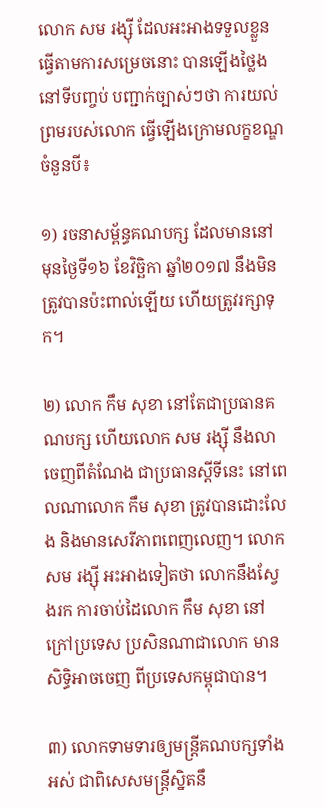លោក សម រង្ស៊ី ដែលអះអាងទទួលខ្លួន ធ្វើតាមការសម្រេចនោះ បានឡើងថ្លៃងនៅទីបញ្ចប់ បញ្ជាក់ច្បាស់ៗថា ការយល់ព្រមរបស់លោក ធ្វើឡើងក្រោមលក្ខខណ្ឌ ចំនួនបី៖

១) រចនាសម្ព័ន្ធគណបក្ស ដែលមាននៅមុនថ្ងៃទី១៦ ខែវិច្ឆិកា ឆ្នាំ២០១៧ នឹងមិនត្រូវបានប៉ះពាល់ឡើយ ហើយត្រូវរក្សាទុក។

២) លោក កឹម សុខា នៅតែជាប្រធានគណបក្ស ហើយលោក សម រង្ស៊ី នឹងលាចេញពីតំណែង ជាប្រធានស្ដីទីនេះ នៅពេលណាលោក កឹម សុខា ត្រូវបានដោះលែង និងមានសេរីភាពពេញលេញ។ លោក សម រង្ស៊ី អះអាងទៀតថា លោកនឹងស្វែងរក ការចាប់ដៃលោក កឹម សុខា នៅក្រៅប្រទេស ប្រសិនណាជាលោក មានសិទ្ធិអាចចេញ ពីប្រទេសកម្ពុជាបាន។

៣) លោកទាមទារឲ្យមន្ត្រីគណបក្សទាំងអស់ ជាពិសេសមន្ត្រីស្និតនឹ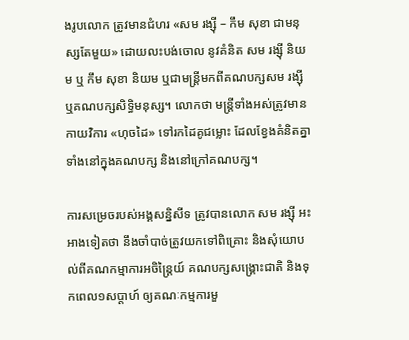ងរូបលោក ត្រូវមានជំហរ «សម រង្ស៊ី – កឹម សុខា ជាមនុស្សតែមួយ» ដោយលះបង់ចោល នូវគំនិត សម រង្ស៊ី និយម ឬ កឹម សុខា និយម ឬជាមន្ត្រីមកពីគណបក្សសម រង្ស៊ី ឬគណបក្សសិទ្ធិមនុស្ស។ លោកថា មន្ត្រីទាំងអស់ត្រូវមានកាយវិការ «ហុចដៃ» ទៅរកដៃគូជម្លោះ ដែលខ្វែងគំនិតគ្នា ទាំងនៅក្នុងគណបក្ស និងនៅក្រៅគណបក្ស។

ការសម្រេចរបស់អង្គសន្និសីទ ត្រូវបានលោក សម រង្ស៊ី អះអាងទៀតថា នឹងចាំបាច់ត្រូវយកទៅពិគ្រោះ និងសុំយោបល់ពីគណកម្មាការអចិន្ត្រៃយ៍ គណបក្សសង្គ្រោះជាតិ និងទុកពេល១សប្ដាហ៍ ឲ្យគណៈកម្មការមួ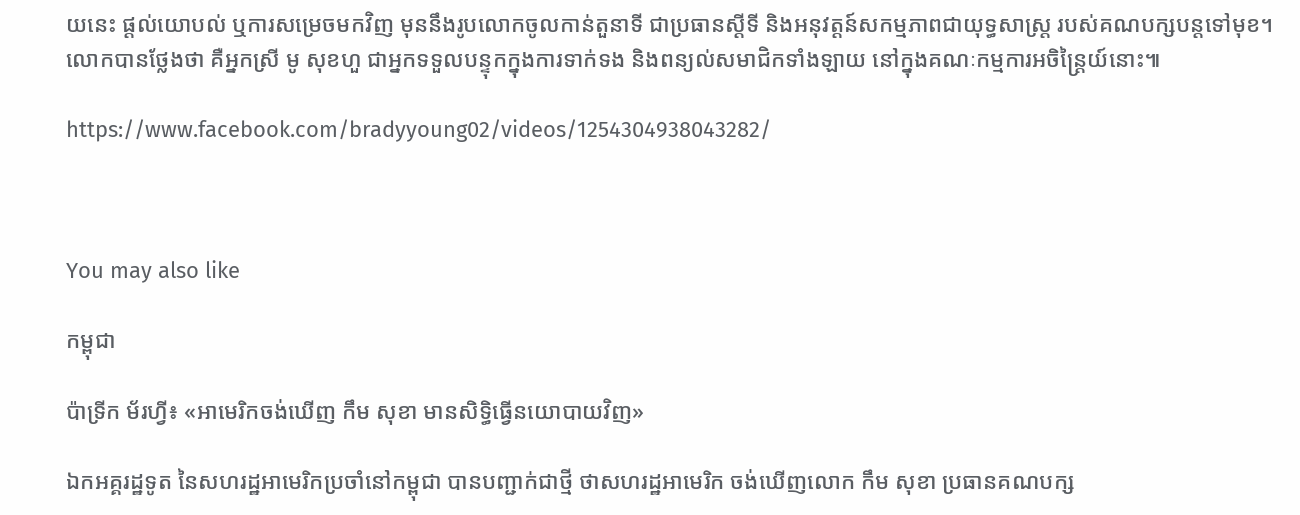យនេះ ផ្ដល់យោបល់ ឬការសម្រេចមកវិញ មុននឹងរូបលោកចូលកាន់តួនាទី ជាប្រធានស្ដីទី និងអនុវត្តន៍សកម្មភាពជាយុទ្ធសាស្ត្រ របស់គណបក្សបន្តទៅមុខ។ លោកបានថ្លែងថា គឺអ្នកស្រី មូ សុខហួ ជាអ្នកទទួលបន្ទុកក្នុងការទាក់ទង និងពន្យល់សមាជិកទាំងឡាយ នៅក្នុងគណៈកម្មការអចិន្ត្រៃយ៍នោះ៕

https://www.facebook.com/bradyyoung02/videos/1254304938043282/



You may also like

កម្ពុជា

ប៉ាទ្រីក ម័រហ្វី៖ «អាមេរិកចង់ឃើញ កឹម សុខា មានសិទ្ធិធ្វើនយោបាយវិញ»

ឯកអគ្គរដ្ឋទូត នៃសហរដ្ឋអាមេរិកប្រចាំនៅកម្ពុជា បានបញ្ជាក់ជាថ្មី ថាសហរដ្ឋអាមេរិក ចង់ឃើញលោក កឹម សុខា ប្រធានគណបក្ស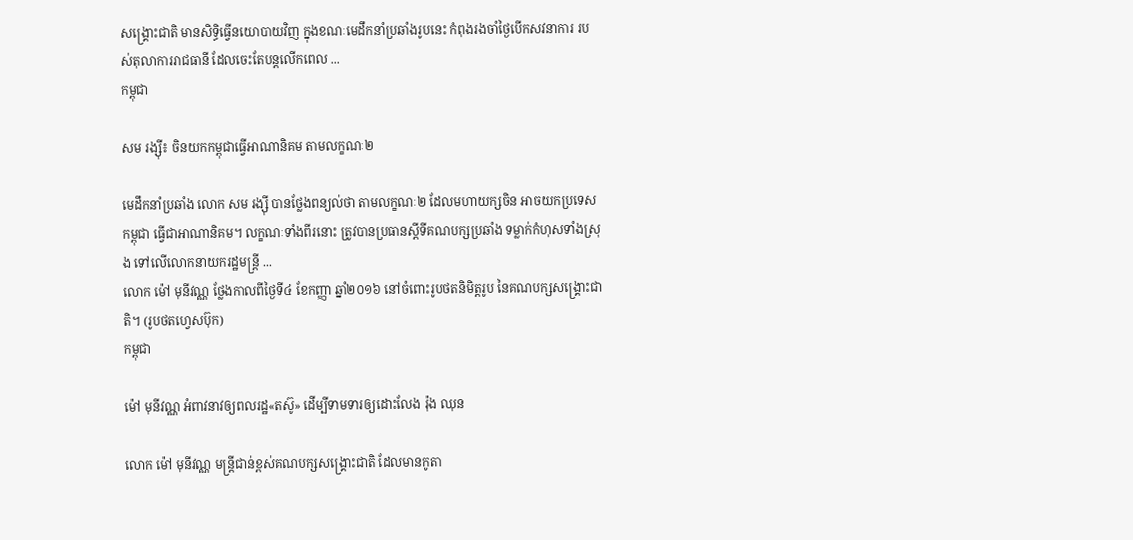សង្គ្រោះជាតិ មានសិទ្ធិធ្វើនយោបាយវិញ ក្នុងខណៈមេដឹកនាំប្រឆាំងរូបនេះ កំពុងរងចាំថ្ងៃបើកសវនាការ របស់តុលាការរាជធានី ដែលចេះតែបន្តលើកពេល ...
កម្ពុជា

សម រង្ស៊ី៖ ចិនយកកម្ពុជាធ្វើអាណានិគម តាមលក្ខណៈ២

មេដឹកនាំប្រឆាំង លោក សម រង្ស៊ី បានថ្លែងពន្យល់ថា តាមលក្ខណៈ២ ដែលមហាយក្សចិន អាចយកប្រទេសកម្ពុជា ធ្វើជាអាណានិគម។ លក្ខណៈទាំងពីរនោះ ត្រូវបានប្រធានស្ដីទីគណបក្សប្រឆាំង ទម្លាក់កំហុសទាំងស្រុង ទៅលើលោកនាយករដ្ឋមន្ត្រី ...
លោក ម៉ៅ មុនីវណ្ណ ថ្លែងកាលពីថ្ងៃទី៤ ខែកញ្ញា ឆ្នាំ២០១៦ នៅចំពោះរូបថតនិមិត្តរូប នៃគណបក្សសង្គ្រោះជាតិ។ (រូបថតហ្វេសប៊ុក)
កម្ពុជា

ម៉ៅ មុនីវណ្ណ អំពាវនាវឲ្យពលរដ្ឋ«តស៊ូ» ដើម្បីទាមទារឲ្យដោះលែង រ៉ុង ឈុន

លោក ម៉ៅ មុនីវណ្ណ មន្ត្រីជាន់ខ្ពស់គណបក្សសង្គ្រោះជាតិ ដែលមានកូតា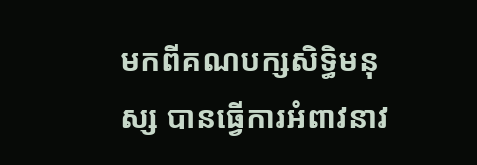មកពីគណបក្សសិទ្ធិមនុស្ស បានធ្វើការអំពាវនាវ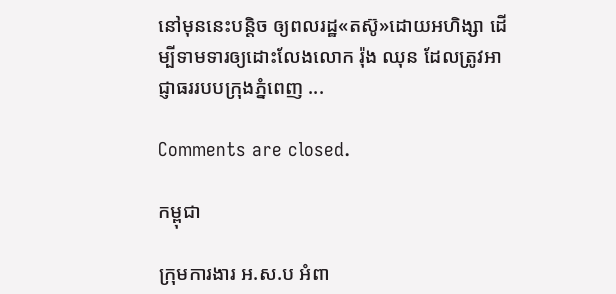នៅមុននេះបន្តិច ឲ្យពលរដ្ឋ«តស៊ូ»ដោយអហិង្សា ដើម្បីទាមទារឲ្យដោះលែងលោក រ៉ុង ឈុន ដែលត្រូវអាជ្ញាធររបបក្រុងភ្នំពេញ ...

Comments are closed.

កម្ពុជា

ក្រុមការងារ អ.ស.ប អំពា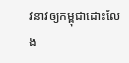វនាវឲ្យកម្ពុជាដោះលែង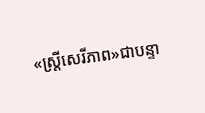«ស្ត្រីសេរីភាព»ជាបន្ទា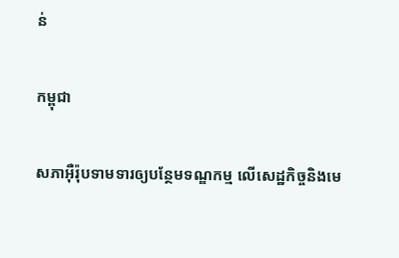ន់

កម្ពុជា

សភាអ៊ឺរ៉ុបទាមទារឲ្យបន្ថែមទណ្ឌកម្ម លើសេដ្ឋកិច្ចនិងមេ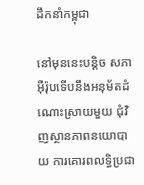ដឹកនាំកម្ពុជា

នៅមុននេះបន្តិច សភាអ៊ឺរ៉ុបទើបនឹងអនុម័តដំណោះស្រាយមួយ ជុំវិញស្ថានភាពនយោបាយ ការគោរពលទ្ធិប្រជា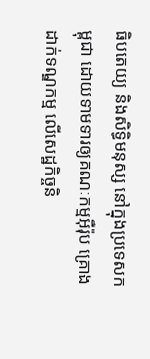ធិបតេយ្យ និងសិទ្ធិមនុស្ស នៅក្នុងប្រទេសកម្ពុជា ដោយទាមទារឲ្យគណៈកម្មអ៊ឺរ៉ុប គ្រោងដាក់ទណ្ឌកម្ម លើសេដ្ឋកិច្ចនិ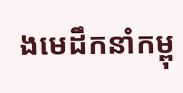ងមេដឹកនាំកម្ពុ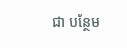ជា បន្ថែម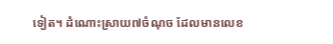ទៀត។ ដំណោះស្រាយ៧ចំណុច ដែលមានលេខ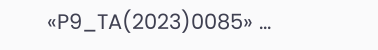«P9_TA(2023)0085» ...